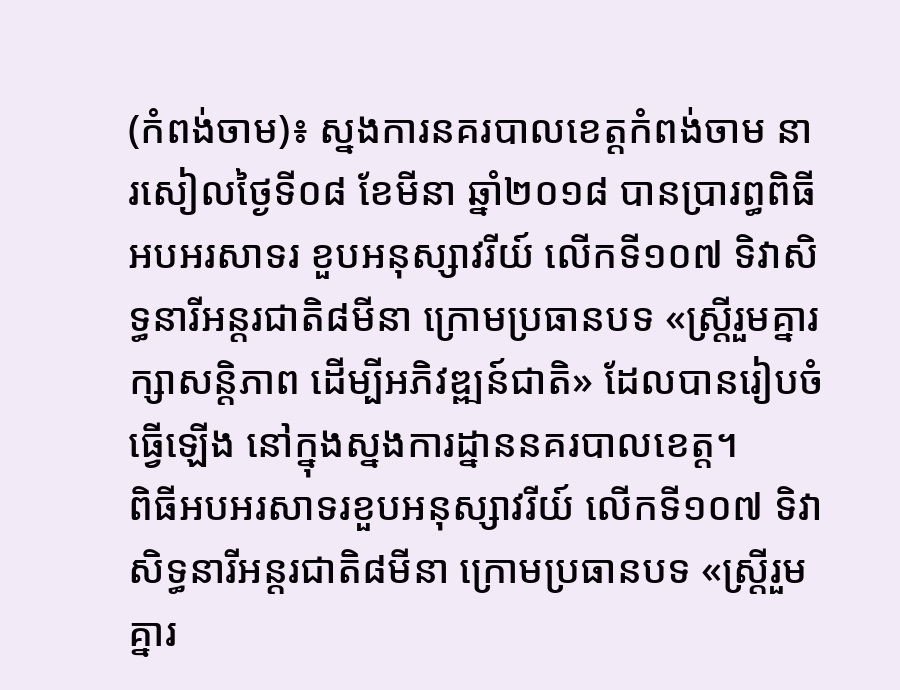(កំពង់ចាម)៖ ស្នងការនគរបាលខេត្តកំពង់ចាម នារសៀលថ្ងៃទី០៨ ខែមីនា ឆ្នាំ២០១៨ បានប្រារព្ធពិធីអបអរសាទរ ខួបអនុស្សាវរីយ៍ លើកទី១០៧ ទិវាសិទ្ធនារីអន្តរជាតិ៨មីនា ក្រោមប្រធានបទ «ស្ត្រីរួមគ្នារក្សាសន្តិភាព ដើម្បីអភិវឌ្ឍន៍ជាតិ» ដែលបានរៀបចំធ្វើឡើង នៅក្នុងស្នងការដ្នាននគរបាលខេត្ត។
ពិធីអបអរសាទរខួបអនុស្សាវរីយ៍ លើកទី១០៧ ទិវាសិទ្ធនារីអន្តរជាតិ៨មីនា ក្រោមប្រធានបទ «ស្ត្រីរួមគ្នារ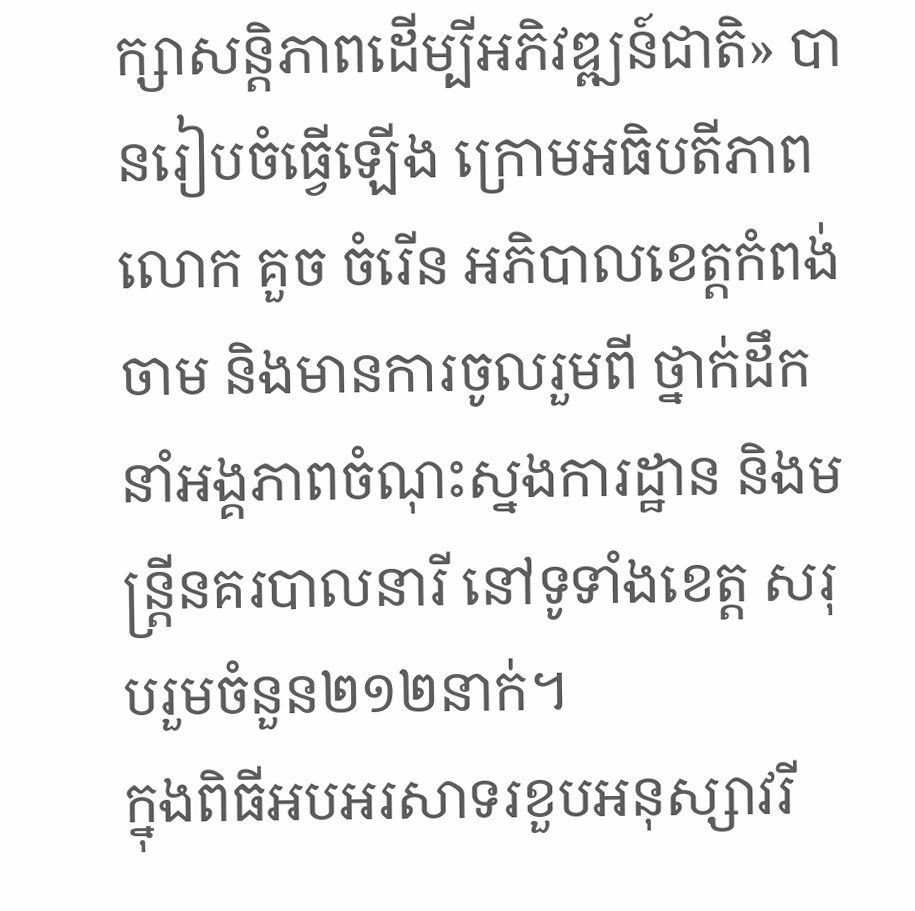ក្សាសន្តិភាពដើម្បីអភិវឌ្ឍន៍ជាតិ» បានរៀបចំធ្វើឡើង ក្រោមអធិបតីភាព លោក គួច ចំរើន អភិបាលខេត្តកំពង់ចាម និងមានការចូលរួមពី ថ្នាក់ដឹកនាំអង្គភាពចំណុះស្នងការដ្ឋាន និងមន្រ្តីនគរបាលនារី នៅទូទាំងខេត្ត សរុបរួមចំនួន២១២នាក់។
ក្នុងពិធីអបអរសាទរខួបអនុស្សាវរី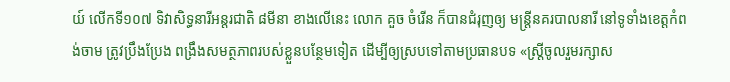យ៍ លើកទី១០៧ ទិវាសិទ្ធនារីអន្តរជាតិ ៨មីនា ខាងលើនេះ លោក គួច ចំរើន ក៏បានជំរុញឲ្យ មន្រ្តីនគរបាលនារី នៅទូទាំងខេត្តកំពង់ចាម ត្រូវប្រឹងប្រែង ពង្រឹងសមត្ថភាពរបស់ខ្លួនបន្ថែមទៀត ដើម្បីឲ្យស្របទៅតាមប្រធានបទ «ស្រ្តីចូលរួមរក្សាស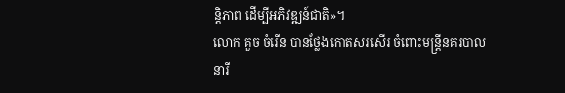ន្តិភាព ដើម្បីអភិវឌ្ឍន៍ជាតិ»។
លោក គួច ចំរើន បានថ្លែងកោតសរសើរ ចំពោះមន្រ្តីនគរបាលនារី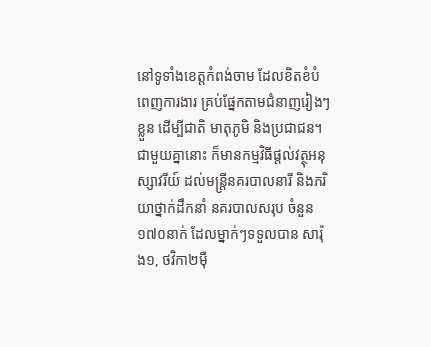នៅទូទាំងខេត្តកំពង់ចាម ដែលខិតខំបំពេញការងារ គ្រប់ផ្នែកតាមជំនាញរៀងៗខ្លួន ដើម្បីជាតិ មាតុភូមិ និងប្រជាជន។
ជាមួយគ្នានោះ ក៏មានកម្មវិធីផ្តល់វត្ថុអនុស្សាវរីយ៍ ដល់មន្រ្តីនគរបាលនារី និងភរិយាថ្នាក់ដឹកនាំ នគរបាលសរុប ចំនួន១៧០នាក់ ដែលម្នាក់ៗទទួលបាន សារ៉ុង១, ថវិកា២ម៉ឺ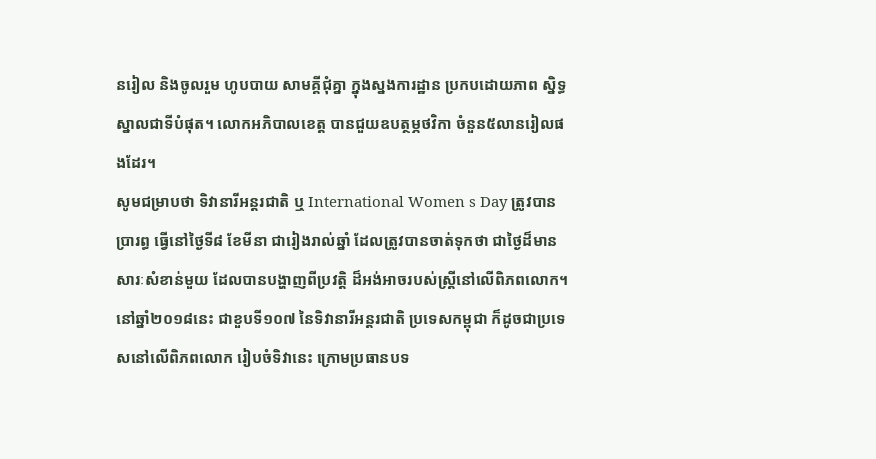នរៀល និងចូលរួម ហូបបាយ សាមគ្គីជុំគ្នា ក្នុងស្នងការដ្ឋាន ប្រកបដោយភាព ស្និទ្ធស្នាលជាទីបំផុត។ លោកអភិបាលខេត្ត បានជួយឧបត្ថម្ភថវិកា ចំនួន៥លានរៀលផងដែរ។
សូមជម្រាបថា ទិវានារីអន្តរជាតិ ឬ International Women s Day ត្រូវបានប្រារព្ធ ធ្វើនៅថ្ងៃទី៨ ខែមីនា ជារៀងរាល់ឆ្នាំ ដែលត្រូវបានចាត់ទុកថា ជាថ្ងៃដ៏មានសារៈសំខាន់មួយ ដែលបានបង្ហាញពីប្រវត្តិ ដ៏អង់អាចរបស់ស្ត្រីនៅលើពិភពលោក។
នៅឆ្នាំ២០១៨នេះ ជាខួបទី១០៧ នៃទិវានារីអន្តរជាតិ ប្រទេសកម្ពុជា ក៏ដូចជាប្រទេសនៅលើពិភពលោក រៀបចំទិវានេះ ក្រោមប្រធានបទ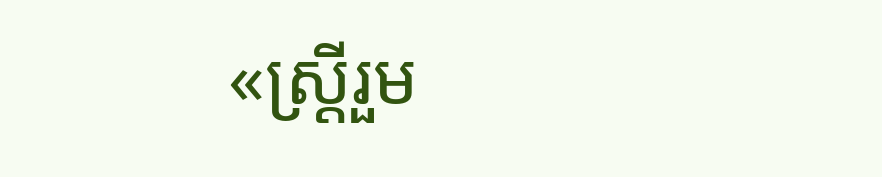«ស្ត្រីរួម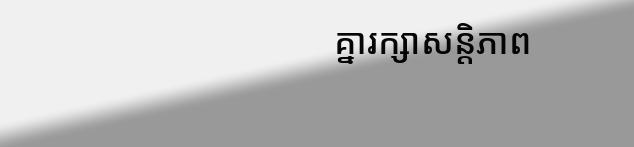គ្នារក្សាសន្តិភាព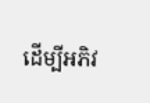ដើម្បីអភិវ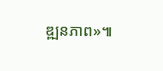ឌ្ឍនភាព»៕